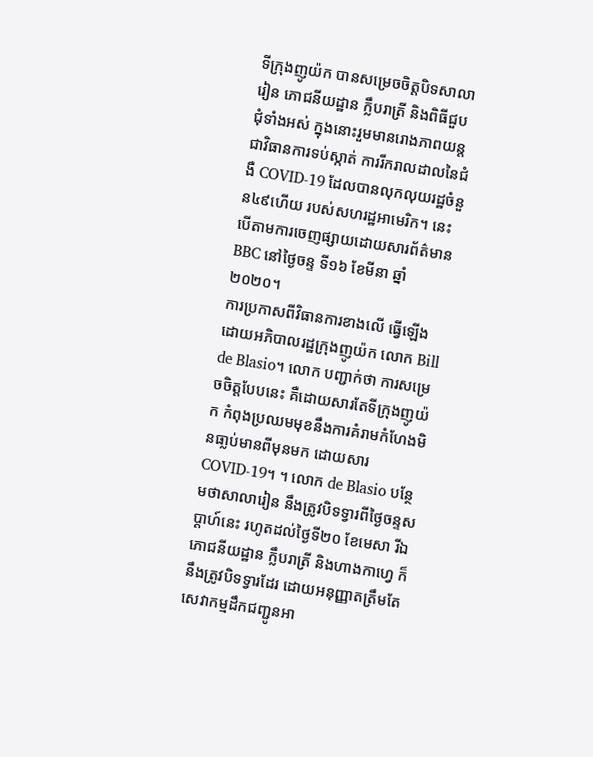ទីក្រុងញូយ៉ក បានសម្រេចចិត្តបិទសាលារៀន ភោជនីយដ្ឋាន ក្លឹបរាត្រី និងពិធីជួបជុំទាំងអស់ ក្នុងនោះរួមមានរោងភាពយន្ដ ជាវិធានការទប់ស្កាត់ ការរីករាលដាលនៃជំងឺ COVID-19 ដែលបានលុកលុយរដ្ឋចំនួន៤៩ហើយ របស់សហរដ្ឋអាមេរិក។ នេះបើតាមការចេញផ្សាយដោយសារព័ត៌មាន BBC នៅថ្ងៃចន្ទ ទី១៦ ខែមីនា ឆ្នាំ២០២០។
ការប្រកាសពីវិធានការខាងលើ ធ្វើឡើងដោយអភិបាលរដ្ឋក្រុងញូយ៉ក លោក Bill de Blasio។ លោក បញ្ជាក់ថា ការសម្រេចចិត្តបែបនេះ គឺដោយសារតែទីក្រុងញូយ៉ក កំពុងប្រឈមមុខនឹងការគំរាមកំហែងមិនធា្លប់មានពីមុនមក ដោយសារ COVID-19។ ។ លោក de Blasio បន្ថែមថាសាលារៀន នឹងត្រូវបិទទ្វារពីថ្ងៃចន្ទសប្ដាហ៍នេះ រហូតដល់ថ្ងៃទី២០ ខែមេសា រីឯភោជនីយដ្ឋាន ក្លឹបរាត្រី និងហាងកាហ្វេ ក៏នឹងត្រូវបិទទ្វារដែរ ដោយអនុញ្ញាតត្រឹមតែសេវាកម្មដឹកជញ្ជូនអា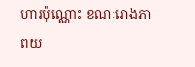ហារប៉ុណ្ណោះ ខណៈរោងភាពយ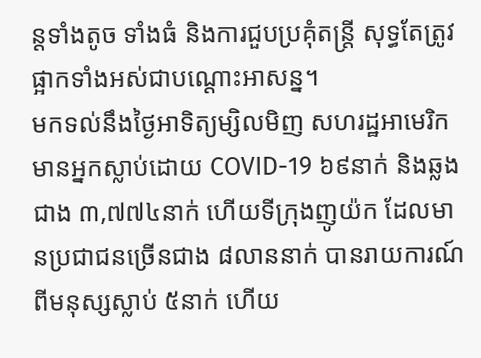ន្ដទាំងតូច ទាំងធំ និងការជួបប្រគុំតន្ត្រី សុទ្ធតែត្រូវផ្អាកទាំងអស់ជាបណ្ដោះអាសន្ន។
មកទល់នឹងថ្ងៃអាទិត្យម្សិលមិញ សហរដ្ឋអាមេរិកមានអ្នកស្លាប់ដោយ COVID-19 ៦៩នាក់ និងឆ្លងជាង ៣,៧៧៤នាក់ ហើយទីក្រុងញូយ៉ក ដែលមានប្រជាជនច្រើនជាង ៨លាននាក់ បានរាយការណ៍ពីមនុស្សស្លាប់ ៥នាក់ ហើយ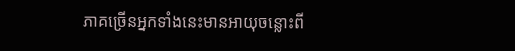ភាគច្រើនអ្នកទាំងនេះមានអាយុចន្លោះពី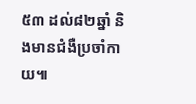៥៣ ដល់៨២ឆ្នាំ និងមានជំងឺប្រចាំកាយ៕